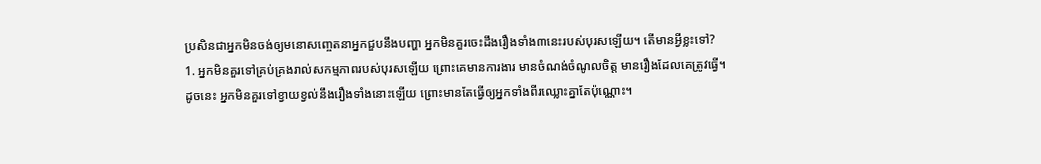ប្រសិនជាអ្នកមិនចង់ឲ្យមនោសញ្ចេតនាអ្នកជួបនឹងបញ្ហា អ្នកមិនគួរចេះដឹងរឿងទាំង៣នេះរបស់បុរសឡើយ។ តើមានអ្វីខ្លះទៅ?
1. អ្នកមិនគួរទៅគ្រប់គ្រងរាល់សកម្មភាពរបស់បុរសឡើយ ព្រោះគេមានការងារ មានចំណង់ចំណូលចិត្ត មានរឿងដែលគេត្រូវធ្វើ។ ដូចនេះ អ្នកមិនគួរទៅខ្វាយខ្វល់នឹងរឿងទាំងនោះឡើយ ព្រោះមានតែធ្វើឲ្យអ្នកទាំងពីរឈ្លោះគ្នាតែប៉ុណ្ណោះ។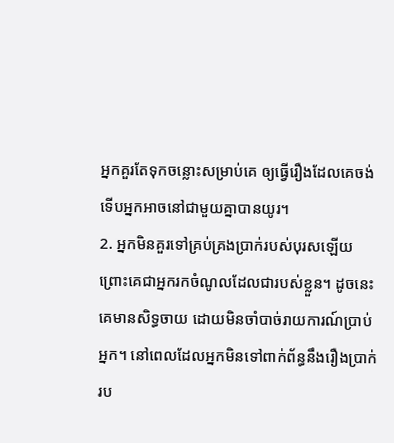អ្នកគួរតែទុកចន្លោះសម្រាប់គេ ឲ្យធ្វើរឿងដែលគេចង់ ទើបអ្នកអាចនៅជាមួយគ្នាបានយូរ។
2. អ្នកមិនគួរទៅគ្រប់គ្រងប្រាក់របស់បុរសឡើយ ព្រោះគេជាអ្នករកចំណូលដែលជារបស់ខ្លួន។ ដូចនេះ គេមានសិទ្ធចាយ ដោយមិនចាំបាច់រាយការណ៍ប្រាប់អ្នក។ នៅពេលដែលអ្នកមិនទៅពាក់ព័ន្ធនឹងរឿងប្រាក់រប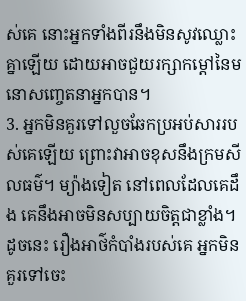ស់គេ នោះអ្នកទាំងពីរនឹងមិនសូវឈ្លោះគ្នាឡើយ ដោយអាចជួយរក្សាកម្តៅនៃមនោសញ្ចេតនាអ្នកបាន។
3. អ្នកមិនគួរទៅលួចឆែកប្រអប់សាររបស់គេឡើយ ព្រោះវាអាចខុសនឹងក្រមសីលធម៌។ ម្យ៉ាងទៀត នៅពេលដែលគេដឹង គេនឹងអាចមិនសប្បាយចិត្តជាខ្លាំង។ ដូចនេះ រឿងអាថ៌កំបាំងរបស់គេ អ្នកមិនគួរទៅចេះ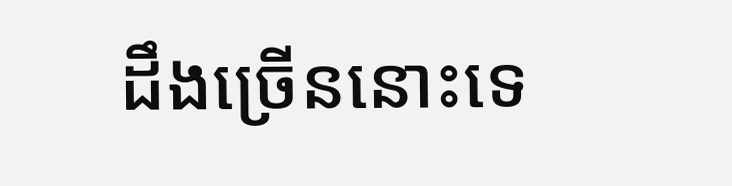ដឹងច្រើននោះទេ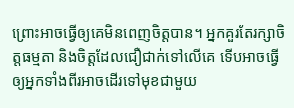ព្រោះអាចធ្វើឲ្យគេមិនពេញចិត្តបាន។ អ្នកគួរតែរក្សាចិត្តធម្មតា និងចិត្តដែលជឿជាក់ទៅលើគេ ទើបអាចធ្វើឲ្យអ្នកទាំងពីរអាចដើរទៅមុខជាមួយ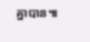គ្នាបាន៕